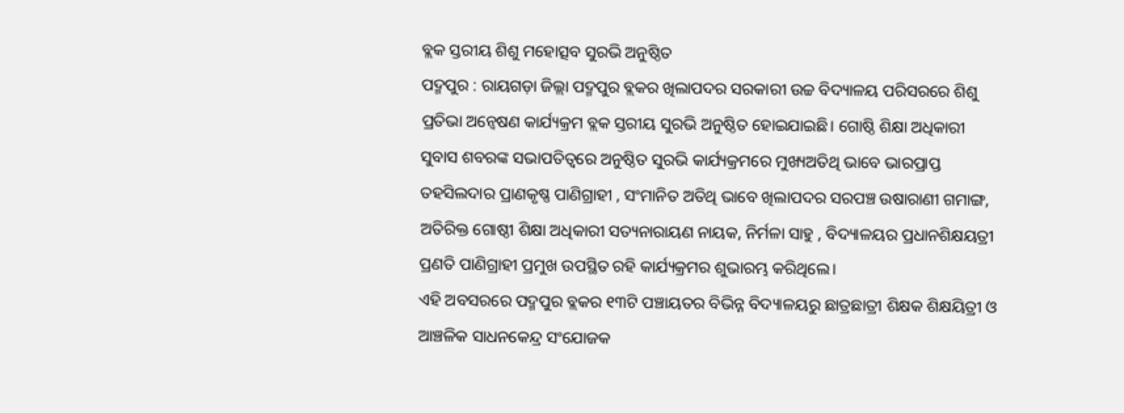ବ୍ଲକ ସ୍ତରୀୟ ଶିଶୁ ମହୋତ୍ସବ ସୁରଭି ଅନୁଷ୍ଠିତ
ପଦ୍ମପୁର : ରାୟଗଡ଼ା ଜିଲ୍ଲା ପଦ୍ମପୁର ବ୍ଲକର ଖିଲାପଦର ସରକାରୀ ଉଚ୍ଚ ବିଦ୍ୟାଳୟ ପରିସରରେ ଶିଶୁ ପ୍ରତିଭା ଅନ୍ୱେଷଣ କାର୍ଯ୍ୟକ୍ରମ ବ୍ଲକ ସ୍ତରୀୟ ସୁରଭି ଅନୁଷ୍ଠିତ ହୋଇଯାଇଛି। ଗୋଷ୍ଠି ଶିକ୍ଷା ଅଧିକାରୀ ସୁବାସ ଶବରଙ୍କ ସଭାପତିତ୍ୱରେ ଅନୁଷ୍ଠିତ ସୁରଭି କାର୍ଯ୍ୟକ୍ରମରେ ମୁଖ୍ୟଅତିଥି ଭାବେ ଭାରପ୍ରାପ୍ତ ତହସିଲଦାର ପ୍ରାଣକୃଷ୍ଣ ପାଣିଗ୍ରାହୀ , ସଂମାନିତ ଅତିଥି ଭାବେ ଖିଲାପଦର ସରପଞ୍ଚ ଉଷାରାଣୀ ଗମାଙ୍ଗ, ଅତିରିକ୍ତ ଗୋଷ୍ଠୀ ଶିକ୍ଷା ଅଧିକାରୀ ସତ୍ୟନାରାୟଣ ନାୟକ, ନିର୍ମଳା ସାହୁ , ବିଦ୍ୟାଳୟର ପ୍ରଧାନଶିକ୍ଷୟତ୍ରୀ ପ୍ରଣତି ପାଣିଗ୍ରାହୀ ପ୍ରମୁଖ ଉପସ୍ଥିତ ରହି କାର୍ଯ୍ୟକ୍ରମର ଶୁଭାରମ୍ଭ କରିଥିଲେ।
ଏହି ଅବସରରେ ପଦ୍ମପୁର ବ୍ଲକର ୧୩ଟି ପଞ୍ଚାୟତର ବିଭିନ୍ନ ବିଦ୍ୟାଳୟରୁ ଛାତ୍ରଛାତ୍ରୀ ଶିକ୍ଷକ ଶିକ୍ଷୟିତ୍ରୀ ଓ ଆଞ୍ଚଳିକ ସାଧନକେନ୍ଦ୍ର ସଂଯୋଜକ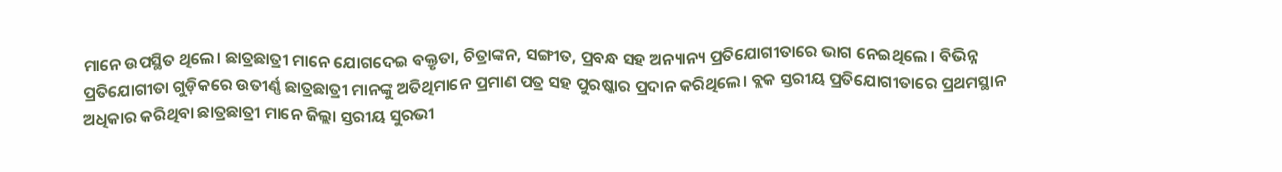ମାନେ ଉପସ୍ଥିତ ଥିଲେ। ଛାତ୍ରଛାତ୍ରୀ ମାନେ ଯୋଗଦେଇ ବକ୍ତୃତା, ଚିତ୍ରାଙ୍କନ, ସଙ୍ଗୀତ, ପ୍ରବନ୍ଧ ସହ ଅନ୍ୟାନ୍ୟ ପ୍ରତିଯୋଗୀତାରେ ଭାଗ ନେଇଥିଲେ । ବିଭିନ୍ନ ପ୍ରତିଯୋଗୀତା ଗୁଡ଼ିକରେ ଉତୀର୍ଣ୍ଣ ଛାତ୍ରଛାତ୍ରୀ ମାନଙ୍କୁ ଅତିଥିମାନେ ପ୍ରମାଣ ପତ୍ର ସହ ପୁରଷ୍କାର ପ୍ରଦାନ କରିଥିଲେ। ବ୍ଲକ ସ୍ତରୀୟ ପ୍ରତିଯୋଗୀତାରେ ପ୍ରଥମସ୍ଥାନ ଅଧିକାର କରିଥିବା ଛାତ୍ରଛାତ୍ରୀ ମାନେ ଜିଲ୍ଲା ସ୍ତରୀୟ ସୁରଭୀ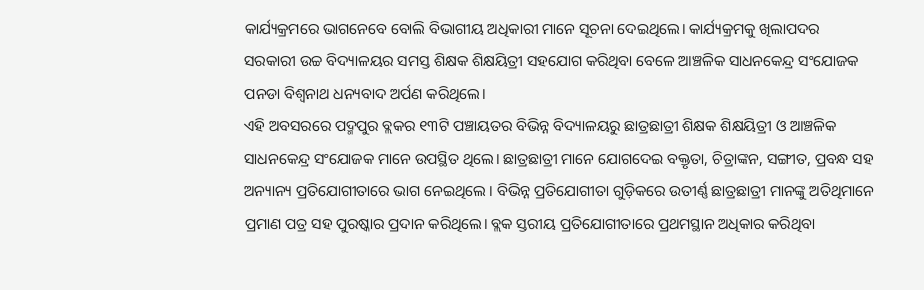କାର୍ଯ୍ୟକ୍ରମରେ ଭାଗନେବେ ବୋଲି ବିଭାଗୀୟ ଅଧିକାରୀ ମାନେ ସୂଚନା ଦେଇଥିଲେ। କାର୍ଯ୍ୟକ୍ରମକୁ ଖିଲାପଦର ସରକାରୀ ଉଚ୍ଚ ବିଦ୍ୟାଳୟର ସମସ୍ତ ଶିକ୍ଷକ ଶିକ୍ଷୟିତ୍ରୀ ସହଯୋଗ କରିଥିବା ବେଳେ ଆଞ୍ଚଳିକ ସାଧନକେନ୍ଦ୍ର ସଂଯୋଜକ ପନଡା ବିଶ୍ଵନାଥ ଧନ୍ୟବାଦ ଅର୍ପଣ କରିଥିଲେ।
ଏହି ଅବସରରେ ପଦ୍ମପୁର ବ୍ଲକର ୧୩ଟି ପଞ୍ଚାୟତର ବିଭିନ୍ନ ବିଦ୍ୟାଳୟରୁ ଛାତ୍ରଛାତ୍ରୀ ଶିକ୍ଷକ ଶିକ୍ଷୟିତ୍ରୀ ଓ ଆଞ୍ଚଳିକ ସାଧନକେନ୍ଦ୍ର ସଂଯୋଜକ ମାନେ ଉପସ୍ଥିତ ଥିଲେ। ଛାତ୍ରଛାତ୍ରୀ ମାନେ ଯୋଗଦେଇ ବକ୍ତୃତା, ଚିତ୍ରାଙ୍କନ, ସଙ୍ଗୀତ, ପ୍ରବନ୍ଧ ସହ ଅନ୍ୟାନ୍ୟ ପ୍ରତିଯୋଗୀତାରେ ଭାଗ ନେଇଥିଲେ । ବିଭିନ୍ନ ପ୍ରତିଯୋଗୀତା ଗୁଡ଼ିକରେ ଉତୀର୍ଣ୍ଣ ଛାତ୍ରଛାତ୍ରୀ ମାନଙ୍କୁ ଅତିଥିମାନେ ପ୍ରମାଣ ପତ୍ର ସହ ପୁରଷ୍କାର ପ୍ରଦାନ କରିଥିଲେ। ବ୍ଲକ ସ୍ତରୀୟ ପ୍ରତିଯୋଗୀତାରେ ପ୍ରଥମସ୍ଥାନ ଅଧିକାର କରିଥିବା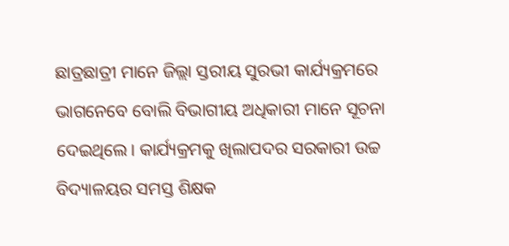ଛାତ୍ରଛାତ୍ରୀ ମାନେ ଜିଲ୍ଲା ସ୍ତରୀୟ ସୁରଭୀ କାର୍ଯ୍ୟକ୍ରମରେ ଭାଗନେବେ ବୋଲି ବିଭାଗୀୟ ଅଧିକାରୀ ମାନେ ସୂଚନା ଦେଇଥିଲେ। କାର୍ଯ୍ୟକ୍ରମକୁ ଖିଲାପଦର ସରକାରୀ ଉଚ୍ଚ ବିଦ୍ୟାଳୟର ସମସ୍ତ ଶିକ୍ଷକ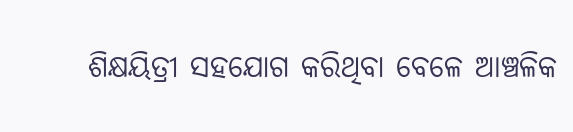ଶିକ୍ଷୟିତ୍ରୀ ସହଯୋଗ କରିଥିବା ବେଳେ ଆଞ୍ଚଳିକ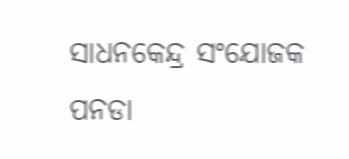ସାଧନକେନ୍ଦ୍ର ସଂଯୋଜକ ପନଡା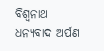ବିଶ୍ଵନାଥ ଧନ୍ୟବାଦ ଅର୍ପଣ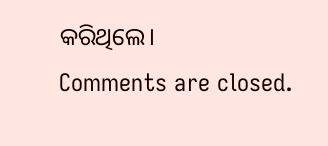କରିଥିଲେ।
Comments are closed.